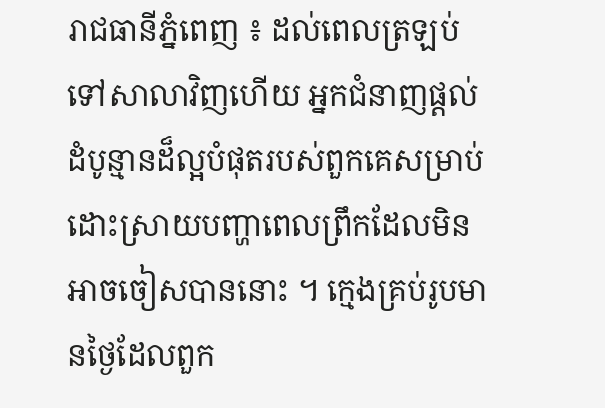រាជធានីភ្នំពេញ ៖ ដល់ពេលត្រឡប់ទៅសាលាវិញហើយ អ្នកជំនាញផ្តល់ដំបូន្មានដ៏ល្អបំផុតរបស់ពួកគេសម្រាប់ដោះស្រាយបញ្ហាពេលព្រឹកដែលមិនអាចចៀសបាននោះ ។ ក្មេងគ្រប់រូបមានថ្ងៃដែលពួក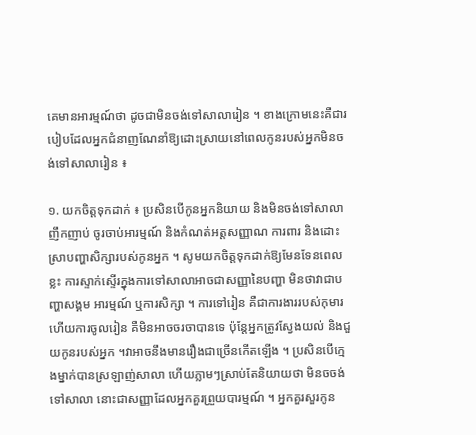គេមានអារម្មណ៍ថា ដូចជាមិនចង់ទៅសាលារៀន ។ ខាងក្រោមនេះគឺជារបៀបដែលអ្នកជំនាញណែនាំឱ្យដោះស្រាយនៅពេលកូនរបស់អ្នកមិនចង់ទៅសាលារៀន ៖

១. យកចិត្តទុកដាក់ ៖ ប្រសិនបើកូនអ្នកនិយាយ និងមិនចង់ទៅសាលាញឹកញាប់ ចូរចាប់អារម្មណ៍ និងកំណត់អត្តសញ្ញាណ ការពារ និងដោះស្រាបញ្ហាសិក្សារបស់កូនអ្នក ។ សូមយកចិត្តទុកដាក់ឱ្យមែនទែនពេលខ្លះ ការស្ទាក់ស្ទើរក្នុងការទៅសាលាអាចជាសញ្ញានៃបញ្ហា មិនថាវាជាបញ្ហាសង្គម អារម្មណ៍ ឬការសិក្សា ។ ការទៅរៀន គឺជាការងាររបស់កុមារ ហើយការចូលរៀន គឺមិនអាចចរចាបានទេ ប៉ុន្តែអ្នកត្រូវស្វែងយល់ និងជួយកូនរបស់អ្នក ។វាអាចនឹងមានរឿងជាច្រើនកើតឡើង ។ ប្រសិនបើក្មេងម្នាក់បានស្រឡាញ់សាលា ហើយភ្លាមៗស្រាប់តែនិយាយថា មិនចចង់ទៅសាលា នោះជាសញ្ញាដែលអ្នកគួរព្រួយបារម្មណ៍ ។ អ្នកគួរសួរកូន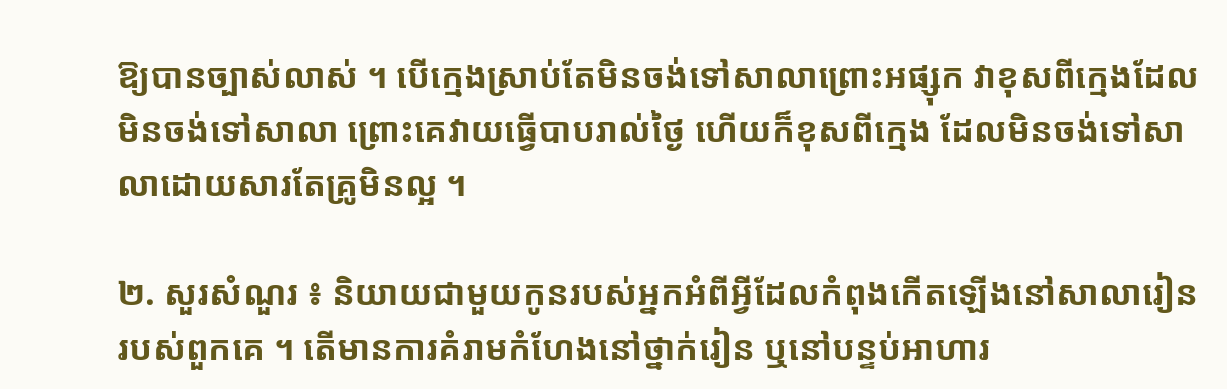ឱ្យបានច្បាស់លាស់ ។ បើក្មេងស្រាប់តែមិនចង់ទៅសាលាព្រោះអផ្សុក វាខុសពីក្មេងដែលមិនចង់ទៅសាលា ព្រោះគេវាយធ្វើបាបរាល់ថ្ងៃ ហើយក៏ខុសពីក្មេង ដែលមិនចង់ទៅសាលាដោយសារតែគ្រូមិនល្អ ។

២. សួរសំណួរ ៖ និយាយជាមួយកូនរបស់អ្នកអំពីអ្វីដែលកំពុងកើតឡើងនៅសាលារៀនរបស់ពួកគេ ។ តើមានការគំរាមកំហែងនៅថ្នាក់រៀន ឬនៅបន្ទប់អាហារ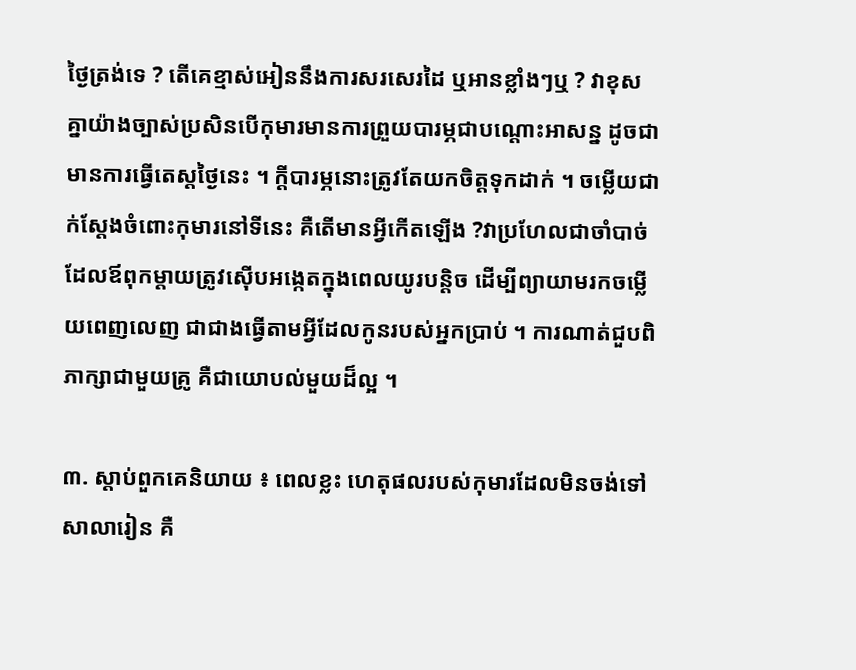ថ្ងៃត្រង់ទេ ? តើគេខ្មាស់អៀននឹងការសរសេរដៃ ឬអានខ្លាំងៗឬ ? វាខុសគ្នាយ៉ាងច្បាស់ប្រសិនបើកុមារមានការព្រួយបារម្ភជាបណ្តោះអាសន្ន ដូចជា មានការធ្វើតេស្តថ្ងៃនេះ ។ ក្តីបារម្ភនោះត្រូវតែយកចិត្តទុកដាក់ ។ ចម្លើយជាក់ស្តែងចំពោះកុមារនៅទីនេះ គឺតើមានអ្វីកើតឡើង ?វាប្រហែលជាចាំបាច់ ដែលឪពុកម្តាយត្រូវស៊ើបអង្កេតក្នុងពេលយូរបន្តិច ដើម្បីព្យាយាមរកចម្លើយពេញលេញ ជាជាងធ្វើតាមអ្វីដែលកូនរបស់អ្នកប្រាប់ ។ ការណាត់ជួបពិភាក្សាជាមួយគ្រូ គឺជាយោបល់មួយដ៏ល្អ ។

៣. ស្តាប់ពួកគេនិយាយ ៖ ពេលខ្លះ ហេតុផលរបស់កុមារដែលមិនចង់ទៅសាលារៀន គឺ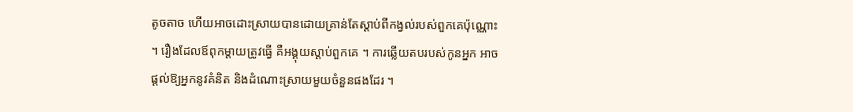តូចតាច ហើយអាចដោះស្រាយបានដោយគ្រាន់តែស្តាប់ពីកង្វល់របស់ពួកគេប៉ុណ្ណោះ ។ រឿងដែលឪពុកម្តាយត្រូវធ្វើ គឺអង្គុយស្តាប់ពួកគេ ។ ការឆ្លើយតបរបស់កូនអ្នក អាចផ្តល់ឱ្យអ្នកនូវគំនិត និងដំណោះស្រាយមួយចំនួនផងដែរ ។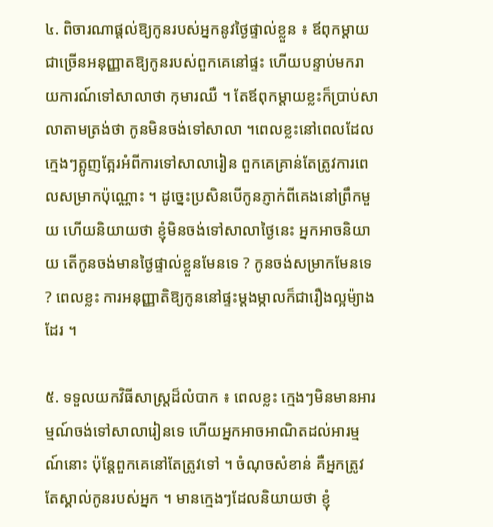៤. ពិចារណាផ្តល់ឱ្យកូនរបស់អ្នកនូវថ្ងៃផ្ទាល់ខ្លួន ៖ ឪពុកម្តាយជាច្រើនអនុញ្ញាតឱ្យកូនរបស់ពួកគេនៅផ្ទះ ហើយបន្ទាប់មករាយការណ៍ទៅសាលាថា កុមារឈឺ ។ តែឪពុកម្តាយខ្លះក៏ប្រាប់សាលាតាមត្រង់ថា កូនមិនចង់ទៅសាលា ។ពេលខ្លះនៅពេលដែលក្មេងៗត្អូញត្អែរអំពីការទៅសាលារៀន ពួកគេគ្រាន់តែត្រូវការពេលសម្រាកប៉ុណ្ណោះ ។ ដូច្នេះប្រសិនបើកូនភ្ញាក់ពីគេងនៅព្រឹកមួយ ហើយនិយាយថា ខ្ញុំមិនចង់ទៅសាលាថ្ងៃនេះ អ្នកអាចនិយាយ តើកូនចង់មានថ្ងៃផ្ទាល់ខ្លួនមែនទេ ? កូនចង់សម្រាកមែនទេ ? ពេលខ្លះ ការអនុញ្ញាតិឱ្យកូននៅផ្ទះម្តងម្កាលក៏ជារឿងល្អម៉្យាងដែរ ។

៥. ទទួលយកវិធីសាស្រ្តដ៏លំបាក ៖ ពេលខ្លះ ក្មេងៗមិនមានអារម្មណ៍ចង់ទៅសាលារៀនទេ ហើយអ្នកអាចអាណិតដល់អារម្មណ៍នោះ ប៉ុន្តែពួកគេនៅតែត្រូវទៅ ។ ចំណុចសំខាន់ គឺអ្នកត្រូវតែស្គាល់កូនរបស់អ្នក ។ មានក្មេងៗដែលនិយាយថា ខ្ញុំ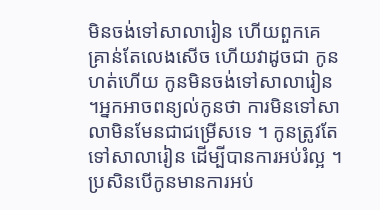មិនចង់ទៅសាលារៀន ហើយពួកគេគ្រាន់តែលេងសើច ហើយវាដូចជា កូនហត់ហើយ កូនមិនចង់ទៅសាលារៀន ។អ្នកអាចពន្យល់កូនថា ការមិនទៅសាលាមិនមែនជាជម្រើសទេ ។ កូនត្រូវតែទៅសាលារៀន ដើម្បីបានការអប់រំល្អ ។ ប្រសិនបើកូនមានការអប់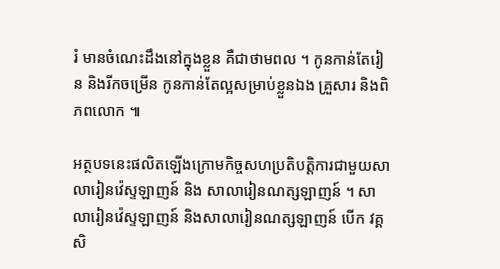រំ មានចំណេះដឹងនៅក្នុងខ្លួន គឺជាថាមពល ។ កូនកាន់តែរៀន និងរីកចម្រើន កូនកាន់តែល្អសម្រាប់ខ្លួនឯង គ្រួសារ និងពិភពលោក ៕

អត្ថបទនេះផលិតឡើងក្រោមកិច្ចសហប្រតិបត្តិការជាមួយសាលារៀនវ៉េស្ទឡាញន៍ និង សាលារៀនណត្សឡាញន៍ ។ សាលារៀនវ៉េស្ទឡាញន៍ និងសាលារៀនណត្សឡាញន៍ បើក វគ្គសិ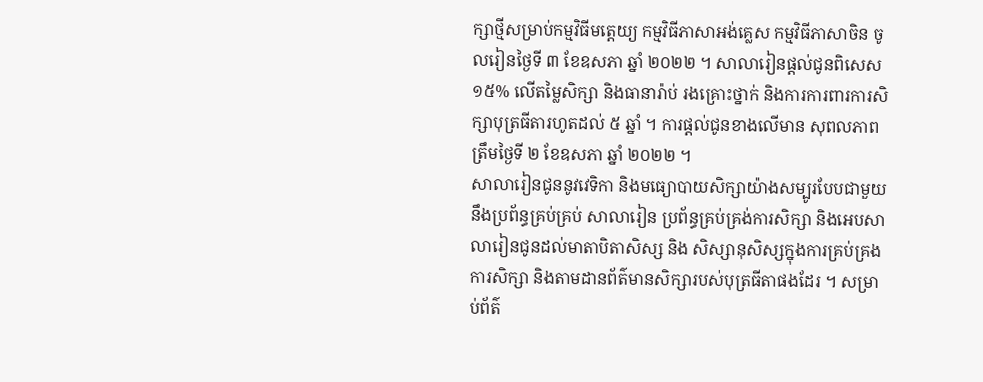ក្សាថ្មីសម្រាប់កម្មវិធីមត្តេយ្យ កម្មវិធីភាសាអង់គ្លេស កម្មវិធីភាសាចិន ចូលរៀនថ្ងៃទី ៣ ខែឧសភា ឆ្នាំ ២០២២ ។ សាលារៀនផ្តល់ជូនពិសេស ១៥% លើតម្លៃសិក្សា និងធានារ៉ាប់ រងគ្រោះថ្នាក់ និងការការពារការសិក្សាបុត្រធីតារហូតដល់ ៥ ឆ្នាំ ។ ការផ្តល់ជូនខាងលើមាន សុពលភាពត្រឹមថ្ងៃទី ២ ខែឧសភា ឆ្នាំ ២០២២ ។
សាលារៀនជូននូវវេទិកា និងមធ្យោបាយសិក្សាយ៉ាងសម្បូរបែបជាមួយនឹងប្រព័ន្ធគ្រប់គ្រប់ សាលារៀន ប្រព័ន្ធគ្រប់គ្រង់ការសិក្សា និងអេបសាលារៀនជូនដល់មាតាបិតាសិស្ស និង សិស្សានុសិស្សក្នុងការគ្រប់គ្រងការសិក្សា និងតាមដានព័ត៌មានសិក្សារបស់បុត្រធីតាផងដែរ ។ សម្រាប់ព័ត៌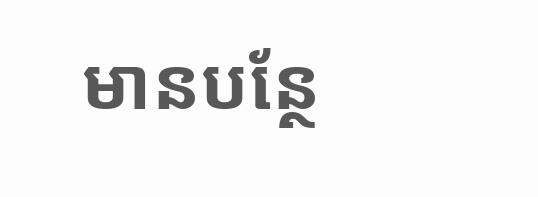មានបន្ថែ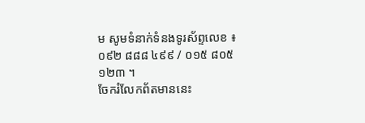ម សូមទំនាក់ទំនងទូរស័ព្ទលេខ ៖ ០៩២ ៨៨៨ ៤៩៩ / ០១៥ ៨០៥ ១២៣ ។
ចែករំលែកព័តមាននេះ